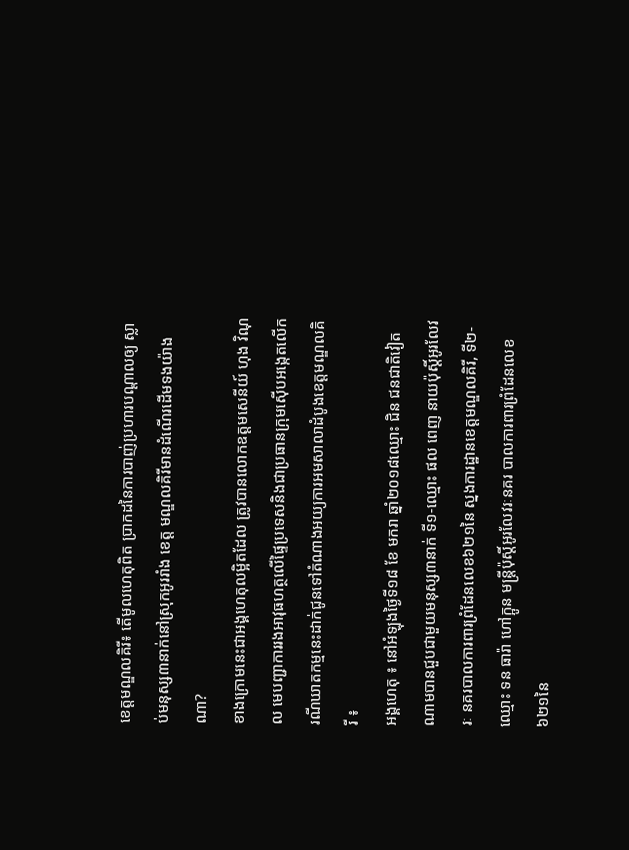ខេត្តមណ្ឌលគិរី៖ តើមូលហេតុពិត ប្រាកដនៃការបាញ់ប្រហារបណ្ដាលឲ្យ ស្លាប់មនុស្ស៣នាក់នៅស្រុកអូររាំង ខេត្ត មណ្ឌលគិរីមានដំណើរដើមទងយ៉ាងណា?
ខាងក្រោមនេះជាអង្គហេតុលម្អិតដែល ត្រូវបានលោកឧត្តមសេនីយ៍ ហុង វិណុល មេបញ្ជាការរងអាវុធហត្ថលើផ្ទៃប្រទេសនិងជាប្រធានក្រុមស៊ើបអង្កេតលើករណីឃាតកម្មនេះដាក់ជូនទៅតំណាងអយ្យការអមសាលាដំបូងខេត្តមណ្ឌលគិរី ៖
អង្គហេតុ ៖ នៅអំឡុងថ្ងៃទី១៨ ខែ មករា ឆ្នាំ២០១៨ឈ្មោះ ជិន ជនជាតិវៀត ណាមបានជួបជាមួយមនុស្ស៣នាក់ ទី១-ឈ្មោះ ផល ពេញ នាយប៉ុស្តិ៍អូរលែវរៈ នគរបាលការពារព្រំដែនលេខ៦២១នៃ ស្នងការដ្ឋានខេត្តមណ្ឌលគិរី, ទី២-ឈ្មោះ ទន ធារ៉ា ហៅក្អូន មន្រ្តីប៉ុស្តិ៍អូរលែវរៈនគរ បាលការពារព្រំដែនលេខ៦២១នៃ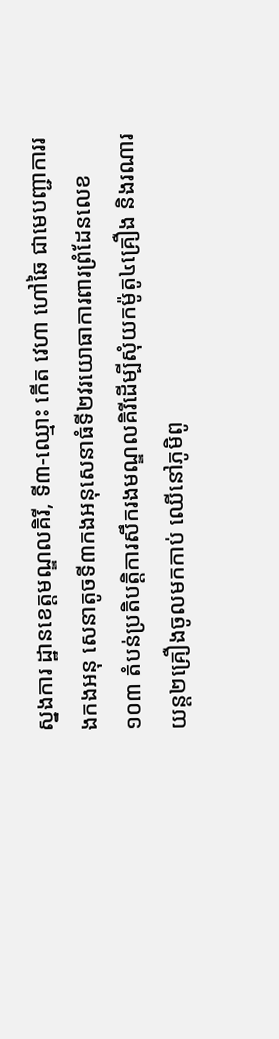ស្នងការ ដ្ឋានខេត្តមណ្ឌលគិរី, ទី៣-ឈ្មោះ កើត វេហា ហៅឆៃ ជាមេបញ្ជាការរងកងអនុ សេនាតូចទី៣កងអនុសេនាធំទី២វរយោធាការពារព្រំដែនលេខ១០៣ តំបន់ប្រតិបត្តិការសឹករងមណ្ឌលគិរីដើម្បីសុំយកម៉ូតូ៤គ្រឿង និងរណារយន្ត២គ្រឿងចូលមកកាប់ ឈើនៅភូមិពូ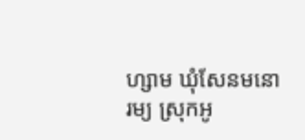ហ្សាម ឃុំសែនមនោរម្យ ស្រុកអូ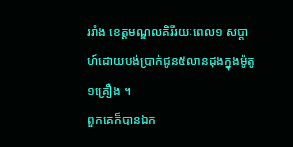ររាំង ខេត្តមណ្ឌលគិរីរយៈពេល១ សប្តាហ៍ដោយបង់ប្រាក់ជូន៥លានដុងក្នុងម៉ូតូ១គ្រឿង ។
ពួកគេក៏បានឯក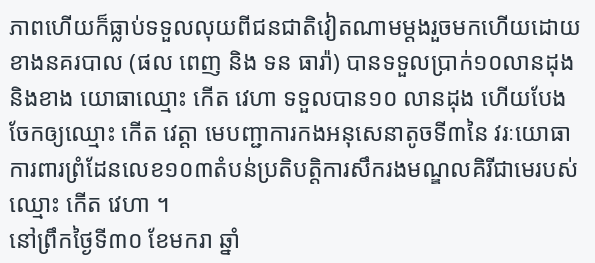ភាពហើយក៏ធ្លាប់ទទួលលុយពីជនជាតិវៀតណាមម្តងរួចមកហើយដោយខាងនគរបាល (ផល ពេញ និង ទន ធារ៉ា) បានទទួលប្រាក់១០លានដុងនិងខាង យោធាឈ្មោះ កើត វេហា ទទួលបាន១០ លានដុង ហើយបែងចែកឲ្យឈ្មោះ កើត វេត្តា មេបញ្ជាការកងអនុសេនាតូចទី៣នៃ វរៈយោធាការពារព្រំដែនលេខ១០៣តំបន់ប្រតិបត្តិការសឹករងមណ្ឌលគិរីជាមេរបស់ឈ្មោះ កើត វេហា ។
នៅព្រឹកថ្ងៃទី៣០ ខែមករា ឆ្នាំ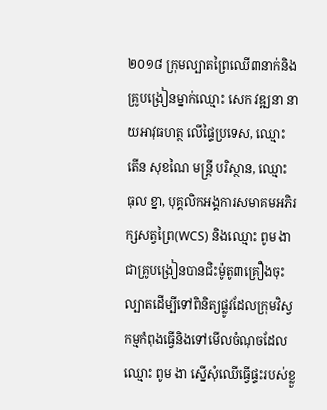២០១៨ ក្រុមល្បាតព្រៃឈើ៣នាក់និងគ្រូបង្រៀនម្នាក់ឈ្មោះ សេក វឌ្ឍនា នាយអាវុធហត្ថ លើផ្ទៃប្រទេស, ឈ្មោះ តើន សុខណៃ មន្ត្រី បរិស្ថាន, ឈ្មោះ ធុល ខ្នា, បុគ្គលិកអង្គការសមាគមអភិរក្សសត្វព្រៃ(WCS) និងឈ្មោះ ពូម ងា ជាគ្រូបង្រៀនបានជិះម៉ូតូ៣គ្រឿងចុះល្បាតដើម្បីទៅពិនិត្យផ្លូវដែលក្រុមវិស្វកម្មកំពុងធ្វើនិងទៅមើលចំណុចដែលឈ្មោះ ពូម ងា ស្នើសុំឈើធ្វើផ្ទះរបស់ខ្លួ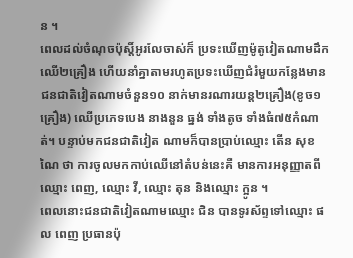ន ។
ពេលដល់ចំណុចប៉ុស្តិ៍អូរលែចាស់ក៏ ប្រទះឃើញម៉ូតូវៀតណាមដឹកឈើ២គ្រឿង ហើយនាំគ្នាតាមរហូតប្រទះឃើញជំរំមួយកន្លែងមានជនជាតិវៀតណាមចំនួន១០ នាក់មានរណារយន្ត២គ្រឿង(ខូច១គ្រឿង) ឈើប្រភេទបេង នាងនួន ធ្នង់ ទាំងតូច ទាំងធំ៧៥កំណាត់។ បន្ទាប់មកជនជាតិវៀត ណាមក៏បានប្រាប់ឈ្មោះ តើន សុខណៃ ថា ការចូលមកកាប់ឈើនៅតំបន់នេះគឺ មានការអនុញ្ញាតពីឈ្មោះ ពេញ, ឈ្មោះ វី, ឈ្មោះ តុន និងឈ្មោះ ក្អូន ។
ពេលនោះជនជាតិវៀតណាមឈ្មោះ ជិន បានទូរស័ព្ទទៅឈ្មោះ ផល ពេញ ប្រធានប៉ុ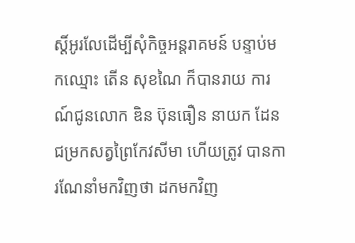ស្តិ៍អូរលែដើម្បីសុំកិច្ចអន្តរាគមន៍ បន្ទាប់មកឈ្មោះ តើន សុខណៃ ក៏បានរាយ ការណ៍ជូនលោក ឌិន ប៊ុនធឿន នាយក ដែនជម្រកសត្វព្រៃកែវសីមា ហើយត្រូវ បានការណែនាំមកវិញថា ដកមកវិញ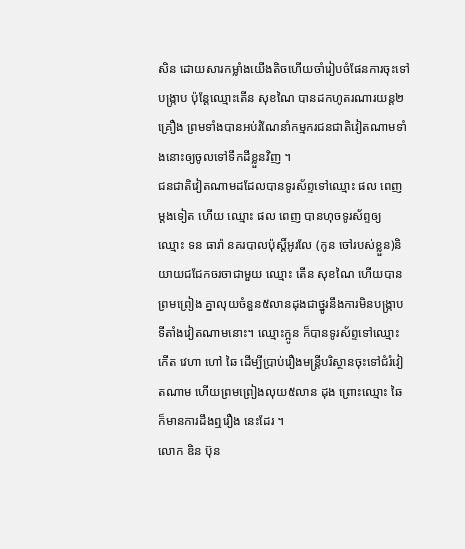សិន ដោយសារកម្លាំងយើងតិចហើយចាំរៀបចំផែនការចុះទៅបង្ក្រាប ប៉ុន្តែឈ្មោះតើន សុខណៃ បានដកហូតរណារយន្ត២គ្រឿង ព្រមទាំងបានអប់រំណែនាំកម្មករជនជាតិវៀតណាមទាំងនោះឲ្យចូលទៅទឹកដីខ្លួនវិញ ។
ជនជាតិវៀតណាមដដែលបានទូរស័ព្ទទៅឈ្មោះ ផល ពេញ ម្តងទៀត ហើយ ឈ្មោះ ផល ពេញ បានហុចទូរស័ព្ទឲ្យ ឈ្មោះ ទន ធារ៉ា នគរបាលប៉ុស្តិ៍អូរលែ (កូន ចៅរបស់ខ្លួន)និយាយជជែកចរចាជាមួយ ឈ្មោះ តើន សុខណៃ ហើយបានព្រមព្រៀង គ្នាលុយចំនួន៥លានដុងជាថ្នូរនឹងការមិនបង្រ្កាបទីតាំងវៀតណាមនោះ។ ឈ្មោះក្អូន ក៏បានទូរស័ព្ទទៅឈ្មោះ កើត វេហា ហៅ ឆៃ ដើម្បីប្រាប់រឿងមន្រ្តីបរិស្ថានចុះទៅជំរំវៀតណាម ហើយព្រមព្រៀងលុយ៥លាន ដុង ព្រោះឈ្មោះ ឆៃ ក៏មានការដឹងឮរឿង នេះដែរ ។
លោក ឌិន ប៊ុន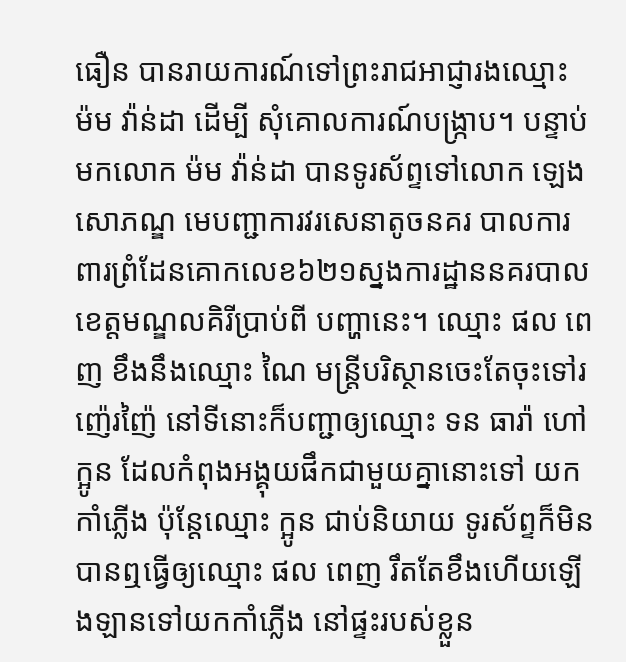ធឿន បានរាយការណ៍ទៅព្រះរាជអាជ្ញារងឈ្មោះ ម៉ម វ៉ាន់ដា ដើម្បី សុំគោលការណ៍បង្រ្កាប។ បន្ទាប់មកលោក ម៉ម វ៉ាន់ដា បានទូរស័ព្ទទៅលោក ឡេង សោភណ្ឌ មេបញ្ជាការវរសេនាតូចនគរ បាលការពារព្រំដែនគោកលេខ៦២១ស្នងការដ្ឋាននគរបាលខេត្តមណ្ឌលគិរីប្រាប់ពី បញ្ហានេះ។ ឈ្មោះ ផល ពេញ ខឹងនឹងឈ្មោះ ណៃ មន្រ្តីបរិស្ថានចេះតែចុះទៅរញ៉េរញ៉ៃ នៅទីនោះក៏បញ្ជាឲ្យឈ្មោះ ទន ធារ៉ា ហៅ ក្អូន ដែលកំពុងអង្គុយផឹកជាមួយគ្នានោះទៅ យកកាំភ្លើង ប៉ុន្តែឈ្មោះ ក្អូន ជាប់និយាយ ទូរស័ព្ទក៏មិនបានឮធ្វើឲ្យឈ្មោះ ផល ពេញ រឹតតែខឹងហើយឡើងឡានទៅយកកាំភ្លើង នៅផ្ទះរបស់ខ្លួន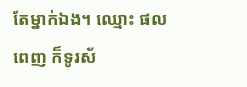តែម្នាក់ឯង។ ឈ្មោះ ផល ពេញ ក៏ទូរស័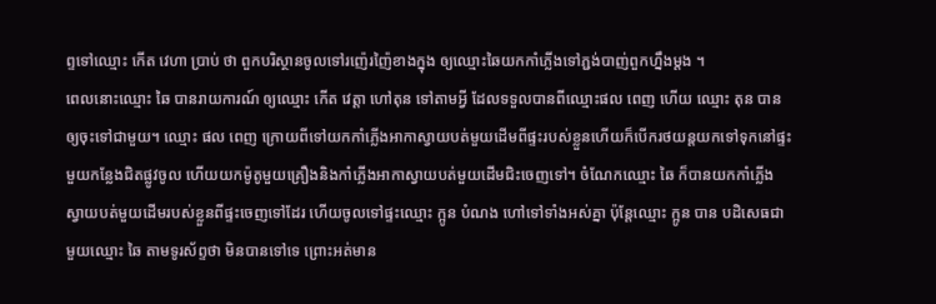ព្ទទៅឈ្មោះ កើត វេហា ប្រាប់ ថា ពួកបរិស្ថានចូលទៅរញ៉េរញ៉ៃខាងក្នុង ឲ្យឈ្មោះឆៃយកកាំភ្លើងទៅភ្ជង់បាញ់ពួកហ្នឹងម្តង ។
ពេលនោះឈ្មោះ ឆៃ បានរាយការណ៍ ឲ្យឈ្មោះ កើត វេត្តា ហៅតុន ទៅតាមអ្វី ដែលទទួលបានពីឈ្មោះផល ពេញ ហើយ ឈ្មោះ តុន បានឲ្យចុះទៅជាមួយ។ ឈ្មោះ ផល ពេញ ក្រោយពីទៅយកកាំភ្លើងអាកាស្វាយបត់មួយដើមពីផ្ទះរបស់ខ្លួនហើយក៏បើករថយន្តយកទៅទុកនៅផ្ទះមួយកន្លែងជិតផ្លូវចូល ហើយយកម៉ូតូមួយគ្រឿងនិងកាំភ្លើងអាកាស្វាយបត់មួយដើមជិះចេញទៅ។ ចំណែកឈ្មោះ ឆៃ ក៏បានយកកាំភ្លើង ស្វាយបត់មួយដើមរបស់ខ្លួនពីផ្ទះចេញទៅដែរ ហើយចូលទៅផ្ទះឈ្មោះ ក្អូន បំណង ហៅទៅទាំងអស់គ្នា ប៉ុន្តែឈ្មោះ ក្អូន បាន បដិសេធជាមួយឈ្មោះ ឆៃ តាមទូរស័ព្ទថា មិនបានទៅទេ ព្រោះអត់មាន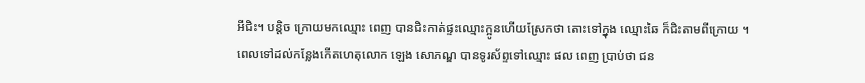អីជិះ។ បន្តិច ក្រោយមកឈ្មោះ ពេញ បានជិះកាត់ផ្ទះឈ្មោះក្អូនហើយស្រែកថា តោះទៅក្នុង ឈ្មោះឆៃ ក៏ជិះតាមពីក្រោយ ។
ពេលទៅដល់កន្លែងកើតហេតុលោក ឡេង សោភណ្ឌ បានទូរស័ព្ទទៅឈ្មោះ ផល ពេញ ប្រាប់ថា ជន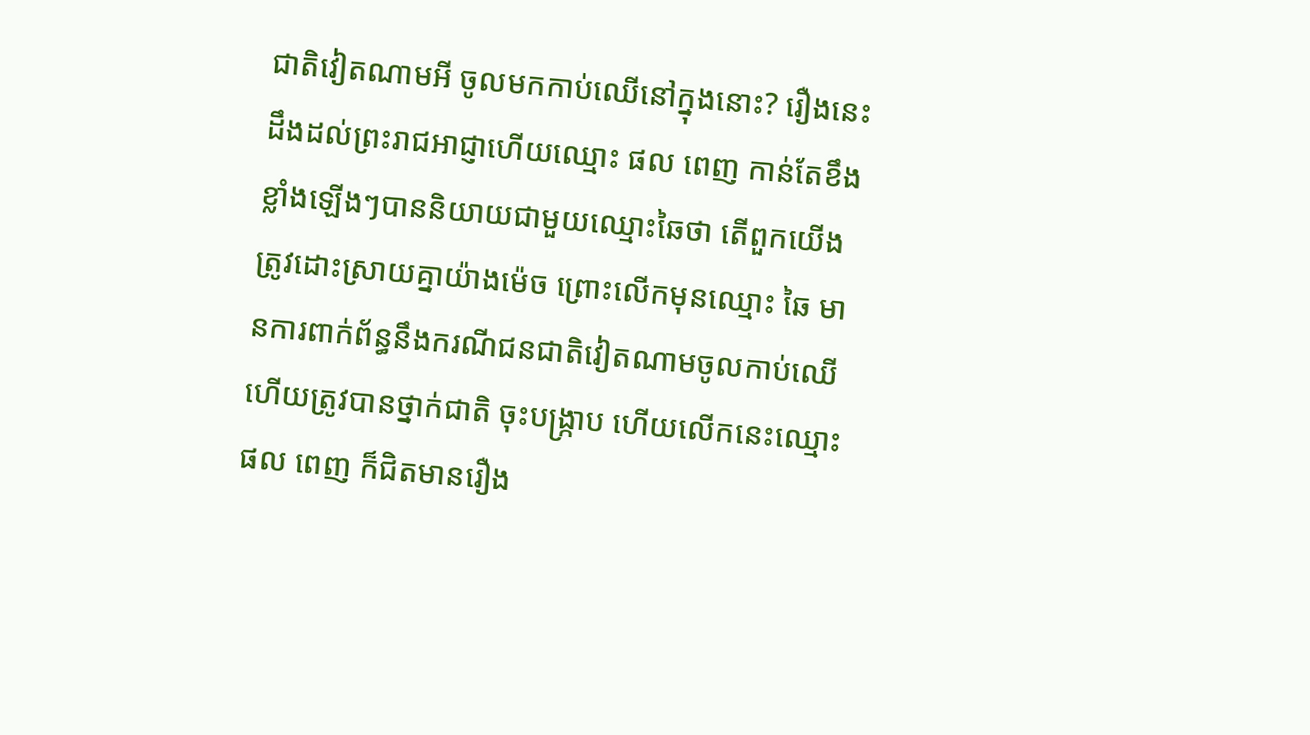ជាតិវៀតណាមអី ចូលមកកាប់ឈើនៅក្នុងនោះ? រឿងនេះ ដឹងដល់ព្រះរាជអាជ្ញាហើយឈ្មោះ ផល ពេញ កាន់តែខឹងខ្លាំងឡើងៗបាននិយាយជាមួយឈ្មោះឆៃថា តើពួកយើងត្រូវដោះស្រាយគ្នាយ៉ាងម៉េច ព្រោះលើកមុនឈ្មោះ ឆៃ មានការពាក់ព័ន្ធនឹងករណីជនជាតិវៀតណាមចូលកាប់ឈើ ហើយត្រូវបានថ្នាក់ជាតិ ចុះបង្រ្កាប ហើយលើកនេះឈ្មោះ ផល ពេញ ក៏ជិតមានរឿង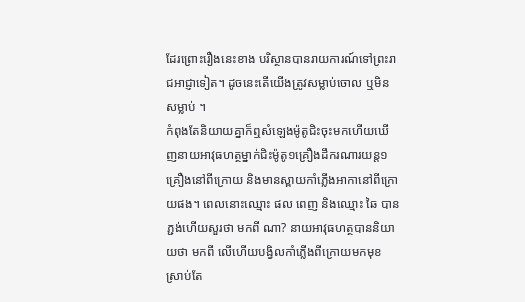ដែរព្រោះរឿងនេះខាង បរិស្ថានបានរាយការណ៍ទៅព្រះរាជអាជ្ញាទៀត។ ដូចនេះតើយើងត្រូវសម្លាប់ចោល ឬមិនសម្លាប់ ។
កំពុងតែនិយាយគ្នាក៏ឮសំឡេងម៉ូតូជិះចុះមកហើយឃើញនាយអាវុធហត្ថម្នាក់ជិះម៉ូតូ១គ្រឿងដឹករណារយន្ត១គ្រឿងនៅពីក្រោយ និងមានស្ពាយកាំភ្លើងអាកានៅពីក្រោយផង។ ពេលនោះឈ្មោះ ផល ពេញ និងឈ្មោះ ឆៃ បានភ្ជង់ហើយសួរថា មកពី ណា? នាយអាវុធហត្ថបាននិយាយថា មកពី លើហើយបង្វិលកាំភ្លើងពីក្រោយមកមុខ ស្រាប់តែ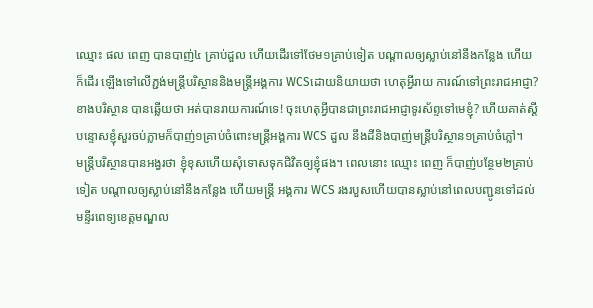ឈ្មោះ ផល ពេញ បានបាញ់៤ គ្រាប់ដួល ហើយដើរទៅថែម១គ្រាប់ទៀត បណ្តាលឲ្យស្លាប់នៅនឹងកន្លែង ហើយក៏ដើរ ឡើងទៅលើភ្ជង់មន្រ្តីបរិស្ថាននិងមន្រ្តីអង្គការ WCSដោយនិយាយថា ហេតុអ្វីរាយ ការណ៍ទៅព្រះរាជអាជ្ញា? ខាងបរិស្ថាន បានឆ្លើយថា អត់បានរាយការណ៍ទេ! ចុះហេតុអ្វីបានជាព្រះរាជអាជ្ញាទូរស័ព្ទទៅមេខ្ញុំ? ហើយគាត់ស្តីបន្ទោសខ្ញុំសួរចប់ភ្លាមក៏បាញ់១គ្រាប់ចំពោះមន្រ្តីអង្គការ WCS ដួល នឹងដីនិងបាញ់មន្រ្តីបរិស្ថាន១គ្រាប់ចំភ្លៅ។
មន្រ្តីបរិស្ថានបានអង្វរថា ខ្ញុំខុសហើយសុំទោសទុកជិវិតឲ្យខ្ញុំផង។ ពេលនោះ ឈ្មោះ ពេញ ក៏បាញ់បន្ថែម២គ្រាប់ទៀត បណ្តាលឲ្យស្លាប់នៅនឹងកន្លែង ហើយមន្រ្តី អង្គការ WCS រងរបួសហើយបានស្លាប់នៅពេលបញ្ជូនទៅដល់មន្ទីរពេទ្យខេត្តមណ្ឌល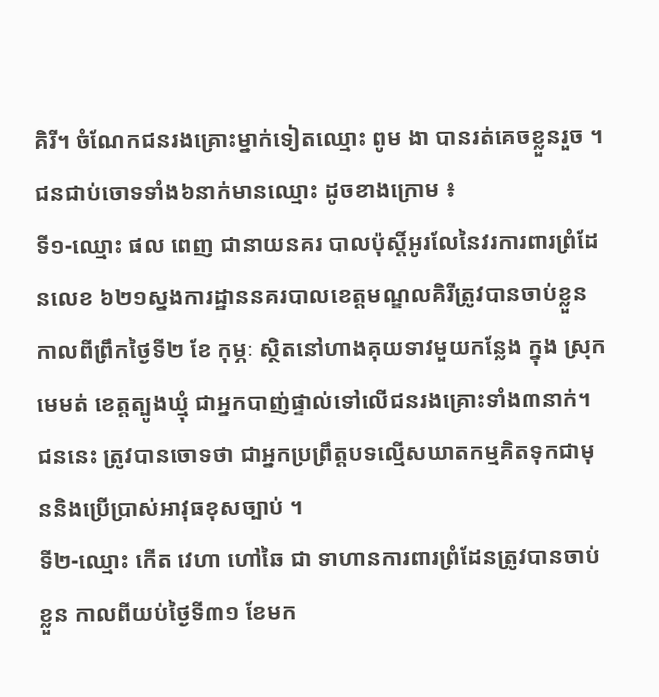គិរី។ ចំណែកជនរងគ្រោះម្នាក់ទៀតឈ្មោះ ពូម ងា បានរត់គេចខ្លួនរួច ។
ជនជាប់ចោទទាំង៦នាក់មានឈ្មោះ ដូចខាងក្រោម ៖
ទី១-ឈ្មោះ ផល ពេញ ជានាយនគរ បាលប៉ុស្ដិ៍អូរលែនៃវរការពារព្រំដែនលេខ ៦២១ស្នងការដ្ឋាននគរបាលខេត្តមណ្ឌលគិរីត្រូវបានចាប់ខ្លួនកាលពីព្រឹកថ្ងៃទី២ ខែ កុម្ភៈ ស្ថិតនៅហាងគុយទាវមួយកន្លែង ក្នុង ស្រុកមេមត់ ខេត្តត្បូងឃ្មុំ ជាអ្នកបាញ់ផ្ទាល់ទៅលើជនរងគ្រោះទាំង៣នាក់។ ជននេះ ត្រូវបានចោទថា ជាអ្នកប្រព្រឹត្តបទល្មើសឃាតកម្មគិតទុកជាមុននិងប្រើប្រាស់អាវុធខុសច្បាប់ ។
ទី២-ឈ្មោះ កើត វេហា ហៅឆៃ ជា ទាហានការពារព្រំដែនត្រូវបានចាប់ខ្លួន កាលពីយប់ថ្ងៃទី៣១ ខែមក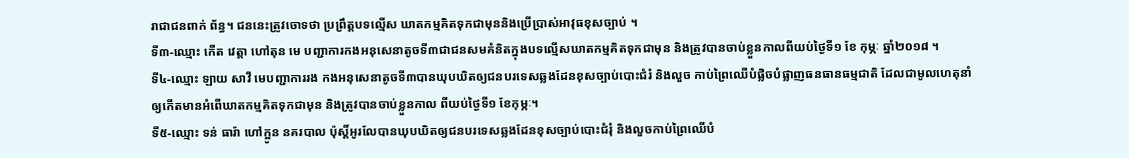រាជាជនពាក់ ព័ន្ធ។ ជននេះត្រូវចោទថា ប្រព្រឹត្តបទល្មើស ឃាតកម្មគិតទុកជាមុននិងប្រើប្រាស់អាវុធខុសច្បាប់ ។
ទី៣-ឈ្មោះ កើត វេត្តា ហៅតុន មេ បញ្ជាការកងអនុសេនាតូចទី៣ជាជនសមគំនិតក្នុងបទល្មើសឃាតកម្មគិតទុកជាមុន និងត្រូវបានចាប់ខ្លួនកាលពីយប់ថ្ងៃទី១ ខែ កុម្ភៈ ឆ្នាំ២០១៨ ។
ទី៤-ឈ្មោះ ឡាយ សាវី មេបញ្ជាការរង កងអនុសេនាតូចទី៣បានឃុបឃិតឲ្យជនបរទេសឆ្លងដែនខុសច្បាប់បោះជំរំ និងលួច កាប់ព្រៃឈើបំផ្លិចបំផ្លាញធនធានធម្មជាតិ ដែលជាមូលហេតុនាំឲ្យកើតមានអំពើឃាតកម្មគិតទុកជាមុន និងត្រូវបានចាប់ខ្លួនកាល ពីយប់ថ្ងៃទី១ ខែកុម្ភៈ។
ទី៥-ឈ្មោះ ទន់ ធារ៉ា ហៅក្អូន នគរបាល ប៉ុស្ដិ៍អូរលែបានឃុបឃិតឲ្យជនបរទេសឆ្លងដែនខុសច្បាប់បោះជំរុំ និងលួចកាប់ព្រៃឈើបំ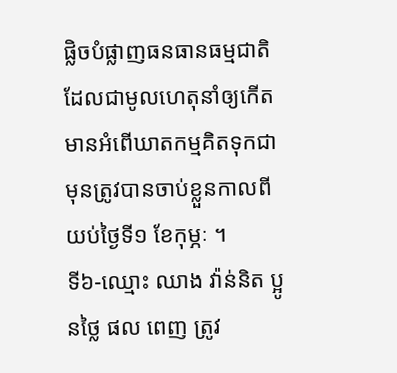ផ្លិចបំផ្លាញធនធានធម្មជាតិដែលជាមូលហេតុនាំឲ្យកើតមានអំពើឃាតកម្មគិតទុកជាមុនត្រូវបានចាប់ខ្លួនកាលពីយប់ថ្ងៃទី១ ខែកុម្ភៈ ។
ទី៦-ឈ្មោះ ឈាង វ៉ាន់និត ប្អូនថ្លៃ ផល ពេញ ត្រូវ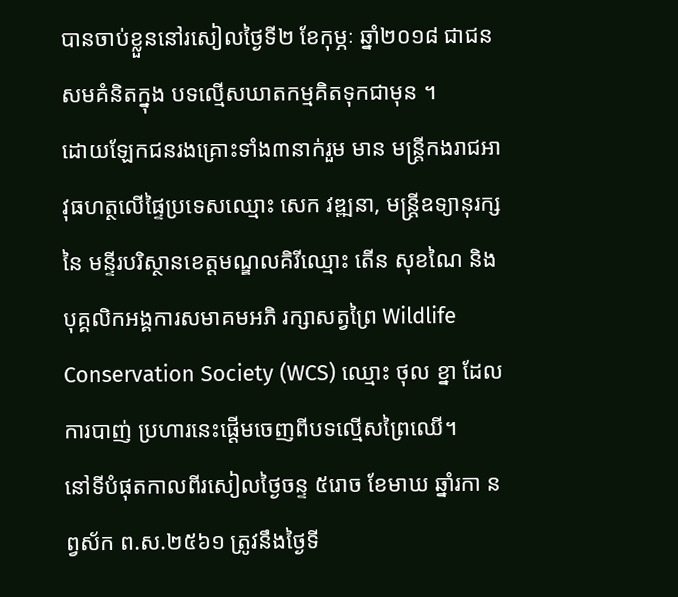បានចាប់ខ្លួននៅរសៀលថ្ងៃទី២ ខែកុម្ភៈ ឆ្នាំ២០១៨ ជាជនសមគំនិតក្នុង បទល្មើសឃាតកម្មគិតទុកជាមុន ។
ដោយឡែកជនរងគ្រោះទាំង៣នាក់រួម មាន មន្ដ្រីកងរាជអាវុធហត្ថលើផ្ទៃប្រទេសឈ្មោះ សេក វឌ្ឍនា, មន្ដ្រីឧទ្យានុរក្សនៃ មន្ទីរបរិស្ថានខេត្តមណ្ឌលគិរីឈ្មោះ តើន សុខណៃ និងបុគ្គលិកអង្គការសមាគមអភិ រក្សាសត្វព្រៃ Wildlife Conservation Society (WCS) ឈ្មោះ ថុល ខ្នា ដែលការបាញ់ ប្រហារនេះផ្តើមចេញពីបទល្មើសព្រៃឈើ។
នៅទីបំផុតកាលពីរសៀលថ្ងៃចន្ទ ៥រោច ខែមាឃ ឆ្នាំរកា នព្វស័ក ព.ស.២៥៦១ ត្រូវនឹងថ្ងៃទី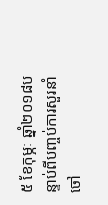៥ ខែកុម្ភៈ ឆ្នាំ២០១៨បន្ទាប់ពីបញ្ចប់ការសួរនាំចៅ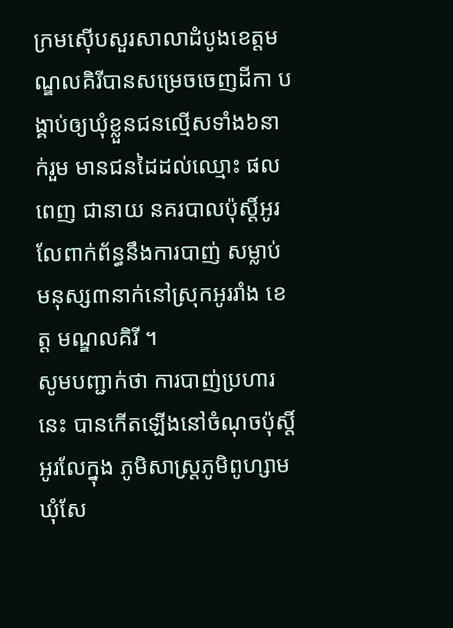ក្រមស៊ើបសួរសាលាដំបូងខេត្តមណ្ឌលគិរីបានសម្រេចចេញដីកា បង្គាប់ឲ្យឃុំខ្លួនជនល្មើសទាំង៦នាក់រួម មានជនដៃដល់ឈ្មោះ ផល ពេញ ជានាយ នគរបាលប៉ុស្តិ៍អូរលែពាក់ព័ន្ធនឹងការបាញ់ សម្លាប់មនុស្ស៣នាក់នៅស្រុកអូររាំង ខេត្ត មណ្ឌលគិរី ។
សូមបញ្ជាក់ថា ការបាញ់ប្រហារនេះ បានកើតឡើងនៅចំណុចប៉ុស្ដិ៍អូរលែក្នុង ភូមិសាស្ដ្រភូមិពូហ្សាម ឃុំសែ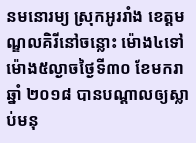នមនោរម្យ ស្រុកអូររាំង ខេត្តមណ្ឌលគិរីនៅចន្លោះ ម៉ោង៤ទៅម៉ោង៥ល្ងាចថ្ងៃទី៣០ ខែមករា ឆ្នាំ ២០១៨ បានបណ្ដាលឲ្យស្លាប់មនុ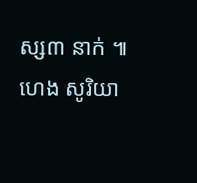ស្ស៣ នាក់ ៕ ហេង សូរិយា